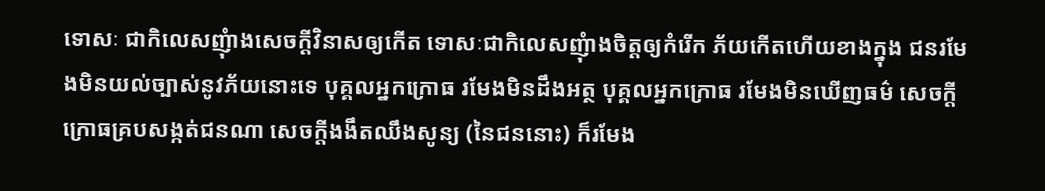ទោសៈ ជាកិលេសញុំាងសេចក្តីវិនាសឲ្យកើត ទោសៈជាកិលេសញុំាងចិត្តឲ្យកំរើក ភ័យកើតហើយខាងក្នុង ជនរមែងមិនយល់ច្បាស់នូវភ័យនោះទេ បុគ្គលអ្នកក្រោធ រមែងមិនដឹងអត្ថ បុគ្គលអ្នកក្រោធ រមែងមិនឃើញធម៌ សេចក្តីក្រោធគ្របសង្កត់ជនណា សេចក្តីងងឹតឈឹងសូន្យ (នៃជននោះ) ក៏រមែង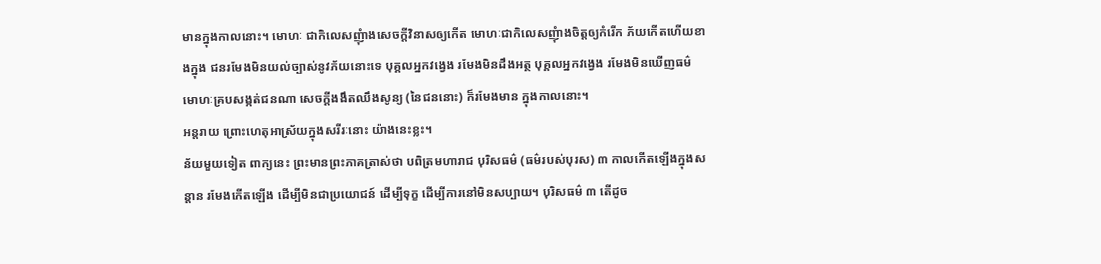មានក្នុងកាលនោះ។ មោហៈ ជាកិលេសញុំាងសេចក្តីវិនាសឲ្យកើត មោហៈជាកិលេសញុំាងចិត្តឲ្យកំរើក ភ័យកើតហើយខាងក្នុង ជនរមែងមិនយល់ច្បាស់នូវភ័យនោះទេ បុគ្គលអ្នកវង្វេង រមែងមិនដឹងអត្ថ បុគ្គលអ្នកវង្វេង រមែងមិនឃើញធម៌ មោហៈគ្របសង្កត់ជនណា សេចក្តីងងឹតឈឹងសូន្យ (នៃជននោះ) ក៏រមែងមាន ក្នុងកាលនោះ។
អន្តរាយ ព្រោះហេតុអាស្រ័យក្នុងសរីរៈនោះ យ៉ាងនេះខ្លះ។
ន័យមួយទៀត ពាក្យនេះ ព្រះមានព្រះភាគត្រាស់ថា បពិត្រមហារាជ បុរិសធម៌ (ធម៌របស់បុរស) ៣ កាលកើតឡើងក្នុងសន្តាន រមែងកើតឡើង ដើម្បីមិនជាប្រយោជន៍ ដើម្បីទុក្ខ ដើម្បីការនៅមិនសប្បាយ។ បុរិសធម៌ ៣ តើដូច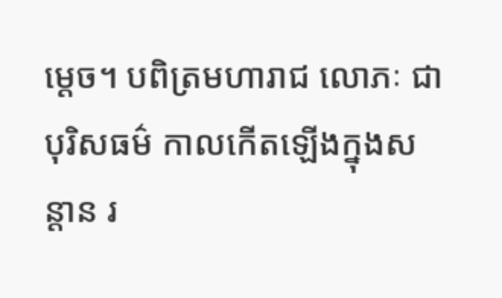ម្តេច។ បពិត្រមហារាជ លោភៈ ជាបុរិសធម៌ កាលកើតឡើងក្នុងសន្តាន រ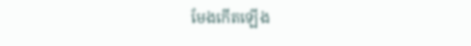មែងកើតឡើង